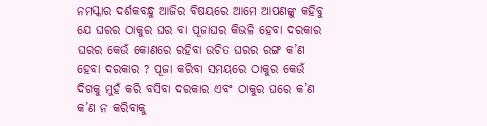ନମସ୍କାର ଦର୍ଶକବନ୍ଧୁ ଆଜିର ବିଷୟରେ ଆମେ ଆପଣଙ୍କୁ କହିବୁ ଯେ ଘରର ଠାକୁର ଘର ବା ପୂଜାଘର କିଭଳି ହେବା ଦରକାର ଘରର କେଉଁ କୋଣରେ ରହିବା ଉଚିତ ଘରର ରଙ୍ଗ କ’ଣ ହେବା ଦରକାର ? ପୂଜା କରିବା ସମୟରେ ଠାକୁର କେଉଁ ଦିଗକୁ ମୁହଁ କରି ବସିବା ଦରକାର ଏବଂ ଠାକୁର ଘରେ କ’ଣ କ’ଣ ନ କରିବାକୁ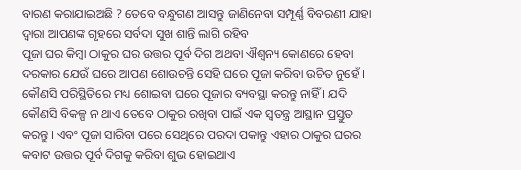ବାରଣ କରାଯାଇଅଛି ? ତେବେ ବନ୍ଧୁଗଣ ଆସନ୍ତୁ ଜାଣିନେବା ସମ୍ପୂର୍ଣ୍ଣ ବିବରଣୀ ଯାହା ଦ୍ୱାରା ଆପଣଙ୍କ ଗୃହରେ ସର୍ବଦା ସୁଖ ଶାନ୍ତି ଲାଗି ରହିବ
ପୂଜା ଘର କିମ୍ବା ଠାକୁର ଘର ଉତ୍ତର ପୂର୍ବ ଦିଗ ଅଥବା ଐଶ୍ୱନ୍ୟ କୋଣରେ ହେବା ଦରକାର ଯେଉଁ ଘରେ ଆପଣ ଶୋଉଚନ୍ତି ସେହି ଘରେ ପୂଜା କରିବା ଉଚିତ ନୁହେଁ । କୌଣସି ପରିସ୍ଥିତିରେ ମଧ୍ୟ ଶୋଇବା ଘରେ ପୂଜାର ବ୍ୟବସ୍ଥା କରନ୍ତୁ ନାହିଁ । ଯଦି କୌଣସି ବିକଳ୍ପ ନ ଥାଏ ତେବେ ଠାକୁର ରଖିବା ପାଇଁ ଏକ ସ୍ଵତନ୍ତ୍ର ଆସ୍ଥାନ ପ୍ରସ୍ତୁତ କରନ୍ତୁ । ଏବଂ ପୂଜା ସାରିବା ପରେ ସେଥିରେ ପରଦା ପକାନ୍ତୁ ଏହାର ଠାକୁର ଘରର କବାଟ ଉତ୍ତର ପୂର୍ବ ଦିଗକୁ କରିବା ଶୁଭ ହୋଇଥାଏ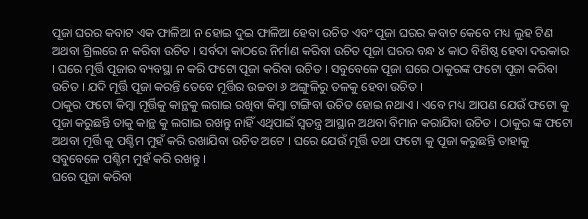ପୂଜା ଘରର କବାଟ ଏକ ଫାଳିଆ ନ ହୋଇ ଦୁଇ ଫାଳିଆ ହେବା ଉଚିତ ଏବଂ ପୂଜା ଘରର କବାଟ କେବେ ମଧ୍ୟ ଲୁହ ଟିଣ ଅଥବା ଗ୍ରିଲରେ ନ କରିବା ଉଚିତ । ସର୍ବଦା କାଠରେ ନିର୍ମାଣ କରିବା ଉଚିତ ପୂଜା ଘରର ବନ୍ଧ ୪ କାଠ ବିଶିଷ୍ଠ ହେବା ଦରକାର । ଘରେ ମୂର୍ତ୍ତି ପୂଜାର ବ୍ୟବସ୍ଥା ନ କରି ଫଟୋ ପୂଜା କରିବା ଉଚିତ । ସବୁବେଳେ ପୂଜା ଘରେ ଠାକୁରଙ୍କ ଫଟୋ ପୂଜା କରିବା ଉଚିତ । ଯଦି ମୂର୍ତ୍ତି ପୂଜା କରନ୍ତି ତେବେ ମୂର୍ତ୍ତିର ଉଚ୍ଚତା ୬ ଅଙ୍ଗୁଳିରୁ ତଳକୁ ହେବା ଉଚିତ ।
ଠାକୁର ଫଟୋ କିମ୍ବା ମୂର୍ତ୍ତିକୁ କାନ୍ଥକୁ ଲଗାଇ ରଖିବା କିମ୍ବା ଟାଙ୍ଗିବା ଉଚିତ ହୋଇ ନଥାଏ । ଏବେ ମଧ୍ୟ ଆପଣ ଯେଉଁ ଫଟୋ କୁ ପୂଜା କରୁଛନ୍ତି ତାକୁ କାନ୍ଥ କୁ ଲଗାଇ ରଖନ୍ତୁ ନାହିଁ ଏଥିପାଇଁ ସ୍ଵତନ୍ତ୍ର ଆସ୍ଥାନ ଅଥବା ବିମାନ କରାଯିବା ଉଚିତ । ଠାକୁର ଙ୍କ ଫଟୋ ଅଥବା ମୂର୍ତ୍ତି କୁ ପଶ୍ଚିମ ମୁହଁ କରି ରଖାଯିବା ଉଚିତ ଅଟେ । ଘରେ ଯେଉଁ ମୂର୍ତ୍ତି ତଥା ଫଟୋ କୁ ପୂଜା କରୁଛନ୍ତି ତାହାକୁ ସବୁବେଳେ ପଶ୍ଚିମ ମୁହଁ କରି ରଖନ୍ତୁ ।
ଘରେ ପୂଜା କରିବା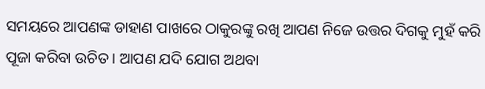ସମୟରେ ଆପଣଙ୍କ ଡାହାଣ ପାଖରେ ଠାକୁରଙ୍କୁ ରଖି ଆପଣ ନିଜେ ଉତ୍ତର ଦିଗକୁ ମୁହଁ କରି ପୂଜା କରିବା ଉଚିତ । ଆପଣ ଯଦି ଯୋଗ ଅଥବା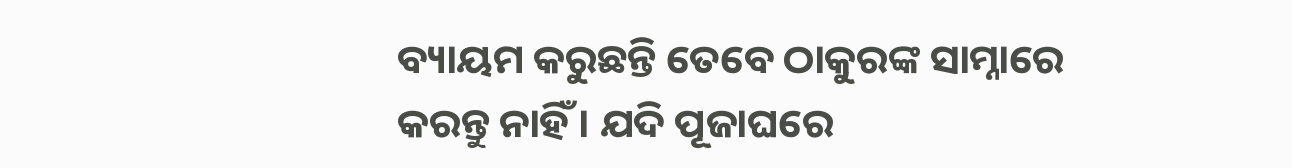ବ୍ୟାୟମ କରୁଛନ୍ତି ତେବେ ଠାକୁରଙ୍କ ସାମ୍ନାରେ କରନ୍ତୁ ନାହିଁ । ଯଦି ପୂଜାଘରେ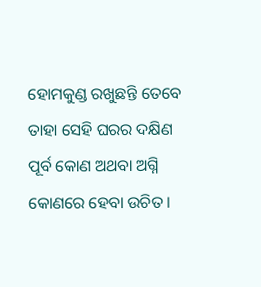ହୋମକୁଣ୍ଡ ରଖୁଛନ୍ତି ତେବେ ତାହା ସେହି ଘରର ଦକ୍ଷିଣ ପୂର୍ବ କୋଣ ଅଥବା ଅଗ୍ନି କୋଣରେ ହେବା ଉଚିତ ।